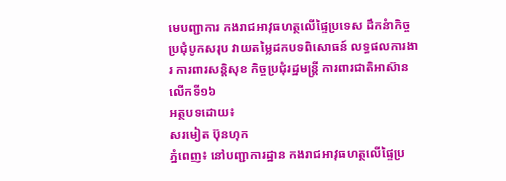មេបញ្ជាការ កងរាជអាវុធហត្ថលើផ្ទៃប្រទេស ដឹកនំាកិច្ចប្រជុំបូកសរុប វាយតម្លៃដកបទពិសោធន៍ លទ្ធផលការងារ ការពារសន្តិសុខ កិច្ចប្រជុំរដ្ឋមន្រ្តី ការពារជាតិអាស៊ាន លើកទី១៦
អត្ថបទដោយ៖
សរមៀត ប៊ុនហុក
ភ្នំពេញ៖ នៅបញ្ជាការដ្ឋាន កងរាជអាវុធហត្ថលើផ្ទៃប្រ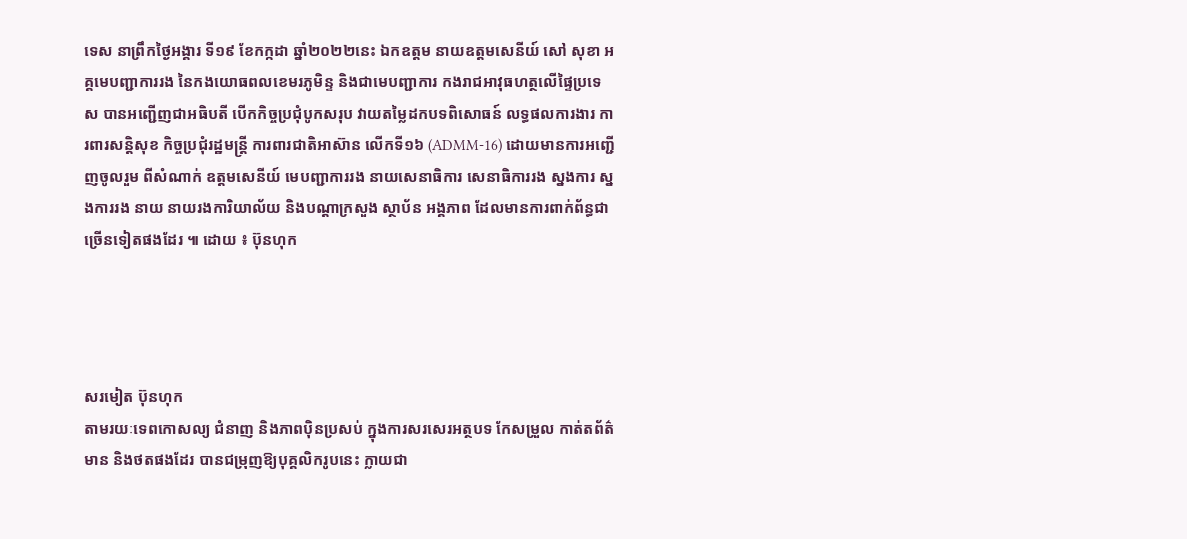ទេស នាព្រឹកថ្ងៃអង្គារ ទី១៩ ខែកក្កដា ឆ្នាំ២០២២នេះ ឯកឧត្តម នាយឧត្តមសេនីយ៍ សៅ សុខា អគ្គមេបញ្ជាការរង នៃកងយោធពលខេមរភូមិន្ទ និងជាមេបញ្ជាការ កងរាជអាវុធហត្ថលើផ្ទៃប្រទេស បានអញ្ជើញជាអធិបតី បើកកិច្ចប្រជុំបូកសរុប វាយតម្លៃដកបទពិសោធន៍ លទ្ធផលការងារ ការពារសន្តិសុខ កិច្ចប្រជុំរដ្ឋមន្រ្តី ការពារជាតិអាស៊ាន លើកទី១៦ (ADMM-16) ដោយមានការអញ្ជើញចូលរួម ពីសំណាក់ ឧត្តមសេនីយ៍ មេបញ្ជាការរង នាយសេនាធិការ សេនាធិការរង ស្នងការ ស្នងការរង នាយ នាយរងការិយាល័យ និងបណ្តាក្រសួង ស្ថាប័ន អង្គភាព ដែលមានការពាក់ព័ន្ធជាច្រើនទៀតផងដែរ ៕ ដោយ ៖ ប៊ុនហុក




សរមៀត ប៊ុនហុក
តាមរយៈទេពកោសល្យ ជំនាញ និងភាពប៉ិនប្រសប់ ក្នុងការសរសេរអត្ថបទ កែសម្រួល កាត់តព័ត៌មាន និងថតផងដែរ បានជម្រុញឱ្យបុគ្គលិករូបនេះ ក្លាយជា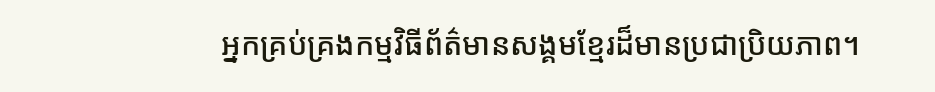អ្នកគ្រប់គ្រងកម្មវិធីព័ត៌មានសង្គមខ្មែរដ៏មានប្រជាប្រិយភាព។